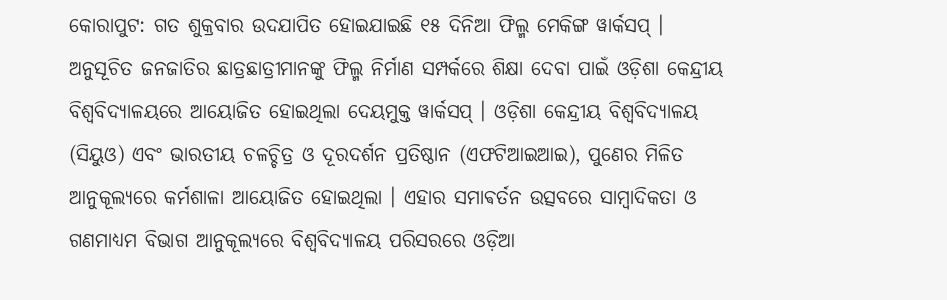କୋରାପୁଟ: ଗତ ଶୁକ୍ରବାର ଉଦଯାପିତ ହୋଇଯାଇଛି ୧୫ ଦିନିଆ ଫିଲ୍ମ ମେକିଙ୍ଗ ୱାର୍କସପ୍ । ଅନୁସୂଚିତ ଜନଜାତିର ଛାତ୍ରଛାତ୍ରୀମାନଙ୍କୁ ଫିଲ୍ମ ନିର୍ମାଣ ସମ୍ପର୍କରେ ଶିକ୍ଷା ଦେବା ପାଇଁ ଓଡ଼ିଶା କେନ୍ଦ୍ରୀୟ ବିଶ୍ବବିଦ୍ୟାଳୟରେ ଆୟୋଜିତ ହୋଇଥିଲା ଦେୟମୁକ୍ତ ୱାର୍କସପ୍ । ଓଡ଼ିଶା କେନ୍ଦ୍ରୀୟ ବିଶ୍ୱବିଦ୍ୟାଳୟ (ସିୟୁଓ) ଏବଂ ଭାରତୀୟ ଚଳଚ୍ଚିତ୍ର ଓ ଦୂରଦର୍ଶନ ପ୍ରତିଷ୍ଠାନ (ଏଫଟିଆଇଆଇ), ପୁଣେର ମିଳିତ ଆନୁକୂଲ୍ୟରେ କର୍ମଶାଳା ଆୟୋଜିତ ହୋଇଥିଲା । ଏହାର ସମାଵର୍ତନ ଉତ୍ସବରେ ସାମ୍ବାଦିକତା ଓ ଗଣମାଧ୍ୟମ ବିଭାଗ ଆନୁକୂଲ୍ୟରେ ବିଶ୍ବବିଦ୍ୟାଳୟ ପରିସରରେ ଓଡ଼ିଆ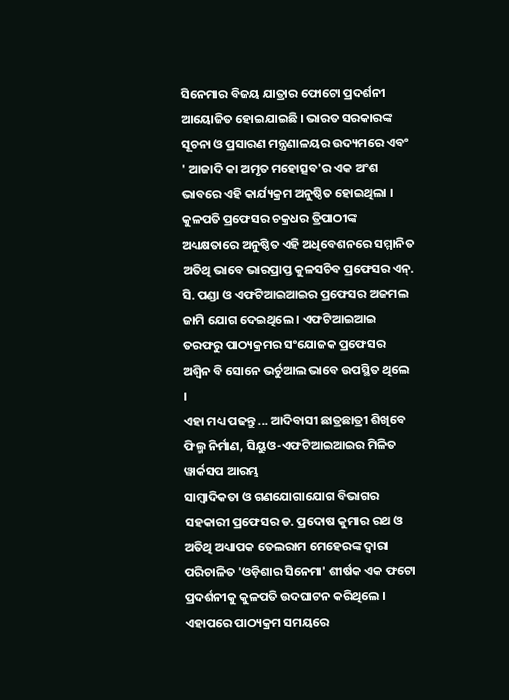ସିନେମାର ବିଜୟ ଯାତ୍ରାର ଫୋଟୋ ପ୍ରଦର୍ଶନୀ ଆୟୋଜିତ ହୋଇଯାଇଛି । ଭାରତ ସରକାରଙ୍କ ସୂଚନା ଓ ପ୍ରସାରଣ ମନ୍ତ୍ରଣାଳୟର ଉଦ୍ୟମରେ ଏବଂ ' ଆଜାଦି କା ଅମୃତ ମହୋତ୍ସବ'ର ଏକ ଅଂଶ ଭାବରେ ଏହି କାର୍ଯ୍ୟକ୍ରମ ଅନୁଷ୍ଠିତ ହୋଇଥିଲା । କୁଳପତି ପ୍ରଫେସର ଚକ୍ରଧର ତ୍ରିପାଠୀଙ୍କ ଅଧ୍ୟକ୍ଷତାରେ ଅନୁଷ୍ଠିତ ଏହି ଅଧିବେଶନରେ ସମ୍ମାନିତ ଅତିଥି ଭାବେ ଭାରପ୍ରାପ୍ତ କୁଳସଚିବ ପ୍ରଫେସର ଏନ୍. ସି. ପଣ୍ଡା ଓ ଏଫଟିଆଇଆଇର ପ୍ରଫେସର ଅଜମଲ ଜାମି ଯୋଗ ଦେଇଥିଲେ । ଏଫଟିଆଇଆଇ ତରଫରୁ ପାଠ୍ୟକ୍ରମର ସଂଯୋଜକ ପ୍ରଫେସର ଅଶ୍ବିନ ବି ସୋନେ ଭର୍ଚୁଆଲ ଭାବେ ଉପସ୍ଥିତ ଥିଲେ ।
ଏହା ମଧ୍ୟ ପଢନ୍ତୁ ... ଆଦିବାସୀ ଛାତ୍ରଛାତ୍ରୀ ଶିଖିବେ ଫିଲ୍ମ ନିର୍ମାଣ, ସିୟୁଓ-ଏଫଟିଆଇଆଇର ମିଳିତ ୱାର୍କସପ ଆରମ୍ଭ
ସାମ୍ବାଦିକତା ଓ ଗଣଯୋଗାଯୋଗ ବିଭାଗର ସହକାରୀ ପ୍ରଫେସର ଡ. ପ୍ରଦୋଷ କୁମାର ରଥ ଓ ଅତିଥି ଅଧ୍ୟାପକ ତେଲରାମ ମେହେରଙ୍କ ଦ୍ବାରା ପରିଚାଳିତ 'ଓଡ଼ିଶାର ସିନେମା' ଶୀର୍ଷକ ଏକ ଫଟୋ ପ୍ରଦର୍ଶନୀକୁ କୁଳପତି ଉଦଘାଟନ କରିଥିଲେ । ଏହାପରେ ପାଠ୍ୟକ୍ରମ ସମୟରେ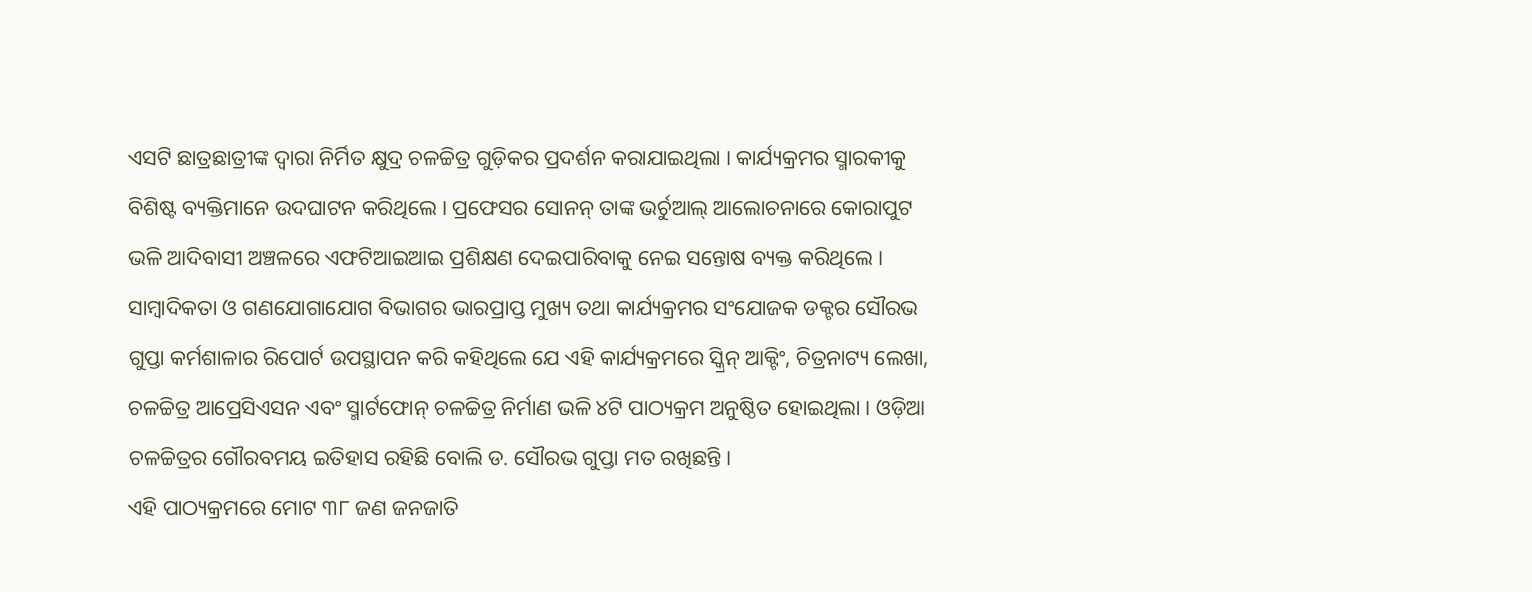ଏସଟି ଛାତ୍ରଛାତ୍ରୀଙ୍କ ଦ୍ବାରା ନିର୍ମିତ କ୍ଷୁଦ୍ର ଚଳଚ୍ଚିତ୍ର ଗୁଡ଼ିକର ପ୍ରଦର୍ଶନ କରାଯାଇଥିଲା । କାର୍ଯ୍ୟକ୍ରମର ସ୍ମାରକୀକୁ ବିଶିଷ୍ଟ ବ୍ୟକ୍ତିମାନେ ଉଦଘାଟନ କରିଥିଲେ । ପ୍ରଫେସର ସୋନନ୍ ତାଙ୍କ ଭର୍ଚୁଆଲ୍ ଆଲୋଚନାରେ କୋରାପୁଟ ଭଳି ଆଦିବାସୀ ଅଞ୍ଚଳରେ ଏଫଟିଆଇଆଇ ପ୍ରଶିକ୍ଷଣ ଦେଇପାରିବାକୁ ନେଇ ସନ୍ତୋଷ ବ୍ୟକ୍ତ କରିଥିଲେ । ସାମ୍ବାଦିକତା ଓ ଗଣଯୋଗାଯୋଗ ବିଭାଗର ଭାରପ୍ରାପ୍ତ ମୁଖ୍ୟ ତଥା କାର୍ଯ୍ୟକ୍ରମର ସଂଯୋଜକ ଡକ୍ଟର ସୌରଭ ଗୁପ୍ତା କର୍ମଶାଳାର ରିପୋର୍ଟ ଉପସ୍ଥାପନ କରି କହିଥିଲେ ଯେ ଏହି କାର୍ଯ୍ୟକ୍ରମରେ ସ୍କ୍ରିନ୍ ଆକ୍ଟିଂ, ଚିତ୍ରନାଟ୍ୟ ଲେଖା, ଚଳଚ୍ଚିତ୍ର ଆପ୍ରେସିଏସନ ଏବଂ ସ୍ମାର୍ଟଫୋନ୍ ଚଳଚ୍ଚିତ୍ର ନିର୍ମାଣ ଭଳି ୪ଟି ପାଠ୍ୟକ୍ରମ ଅନୁଷ୍ଠିତ ହୋଇଥିଲା । ଓଡ଼ିଆ ଚଳଚ୍ଚିତ୍ରର ଗୌରବମୟ ଇତିହାସ ରହିଛି ବୋଲି ଡ. ସୌରଭ ଗୁପ୍ତା ମତ ରଖିଛନ୍ତି ।
ଏହି ପାଠ୍ୟକ୍ରମରେ ମୋଟ ୩୮ ଜଣ ଜନଜାତି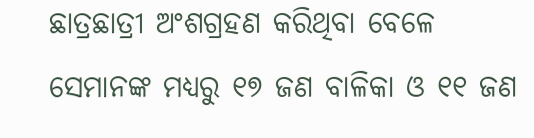ଛାତ୍ରଛାତ୍ରୀ ଅଂଶଗ୍ରହଣ କରିଥିବା ବେଳେ ସେମାନଙ୍କ ମଧ୍ୟରୁ ୧୭ ଜଣ ବାଳିକା ଓ ୧୧ ଜଣ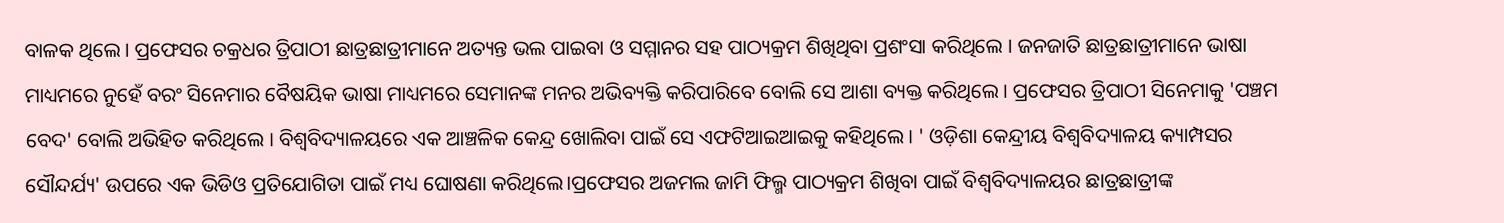ବାଳକ ଥିଲେ । ପ୍ରଫେସର ଚକ୍ରଧର ତ୍ରିପାଠୀ ଛାତ୍ରଛାତ୍ରୀମାନେ ଅତ୍ୟନ୍ତ ଭଲ ପାଇବା ଓ ସମ୍ମାନର ସହ ପାଠ୍ୟକ୍ରମ ଶିଖିଥିବା ପ୍ରଶଂସା କରିଥିଲେ । ଜନଜାତି ଛାତ୍ରଛାତ୍ରୀମାନେ ଭାଷା ମାଧ୍ୟମରେ ନୁହେଁ ବରଂ ସିନେମାର ବୈଷୟିକ ଭାଷା ମାଧ୍ୟମରେ ସେମାନଙ୍କ ମନର ଅଭିବ୍ୟକ୍ତି କରିପାରିବେ ବୋଲି ସେ ଆଶା ବ୍ୟକ୍ତ କରିଥିଲେ । ପ୍ରଫେସର ତ୍ରିପାଠୀ ସିନେମାକୁ 'ପଞ୍ଚମ ବେଦ' ବୋଲି ଅଭିହିତ କରିଥିଲେ । ବିଶ୍ବବିଦ୍ୟାଳୟରେ ଏକ ଆଞ୍ଚଳିକ କେନ୍ଦ୍ର ଖୋଲିବା ପାଇଁ ସେ ଏଫଟିଆଇଆଇକୁ କହିଥିଲେ । ' ଓଡ଼ିଶା କେନ୍ଦ୍ରୀୟ ବିଶ୍ବବିଦ୍ୟାଳୟ କ୍ୟାମ୍ପସର ସୌନ୍ଦର୍ଯ୍ୟ' ଉପରେ ଏକ ଭିଡିଓ ପ୍ରତିଯୋଗିତା ପାଇଁ ମଧ୍ୟ ଘୋଷଣା କରିଥିଲେ।ପ୍ରଫେସର ଅଜମଲ ଜାମି ଫିଲ୍ମ ପାଠ୍ୟକ୍ରମ ଶିଖିବା ପାଇଁ ବିଶ୍ବବିଦ୍ୟାଳୟର ଛାତ୍ରଛାତ୍ରୀଙ୍କ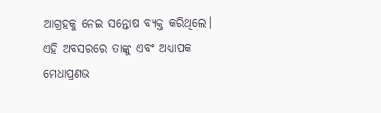ଆଗ୍ରହକୁ ନେଇ ସନ୍ତୋଷ ବ୍ୟକ୍ତ କରିଥିଲେ। ଏହି ଅବସରରେ ତାଙ୍କୁ ଏବଂ ଅଧ୍ୟାପକ ମେଧାପ୍ରଣଭ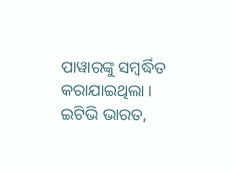ପାୱାରଙ୍କୁ ସମ୍ବର୍ଦ୍ଧିତ କରାଯାଇଥିଲା ।
ଇଟିଭି ଭାରତ,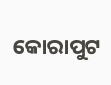କୋରାପୁଟ